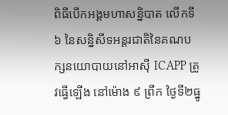ពិធីបើកអង្គមហាសន្និបាត លើកទី៦ នៃសន្និសីទអន្តរជាតិនៃគណបក្សនយោបាយនៅអាស៊ី ICAPP ត្រូវធ្វើឡើង នៅម៉ោង ៩ ព្រឹក ថ្ងៃទី២ធ្នូ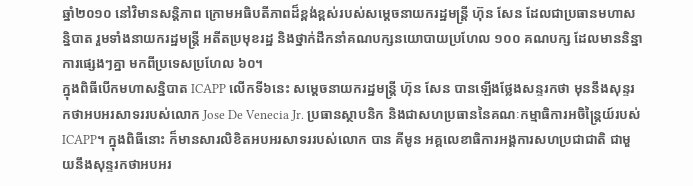ឆ្នាំ២០១០ នៅវិមានសន្តិភាព ក្រោមអធិបតីភាពដ៏ខ្ពង់ខ្ពស់របស់សម្តេចនាយករដ្ឋមន្ត្រី ហ៊ុន សែន ដែលជាប្រធានមហាសន្និបាត រួមទាំងនាយករដ្ឋមន្ត្រី អតីតប្រមុខរដ្ឋ និងថ្នាក់ដឹកនាំគណបក្សនយោបាយប្រហែល ១០០ គណបក្ស ដែលមាននិន្នាការផ្សេងៗគ្នា មកពីប្រទេសប្រហែល ៦០។
ក្នុងពិធីបើកមហាសន្និបាត ICAPP លើកទី៦នេះ សម្តេចនាយករដ្ឋមន្ត្រី ហ៊ុន សែន បានឡើងថ្លែងសន្ទរកថា មុននឹងសុន្ទរកថាអបអរសាទររបស់លោក Jose De Venecia Jr. ប្រធានស្ថាបនិក និងជាសហប្រធាននៃគណៈកម្មាធិការអចិន្ត្រៃយ៍របស់ ICAPP។ ក្នុងពិធីនោះ ក៏មានសារលិខិតអបអរសាទររបស់លោក បាន គីមូន អគ្គលេខាធិការអង្គការសហប្រជាជាតិ ជាមួយនឹងសុន្ទរកថាអបអរ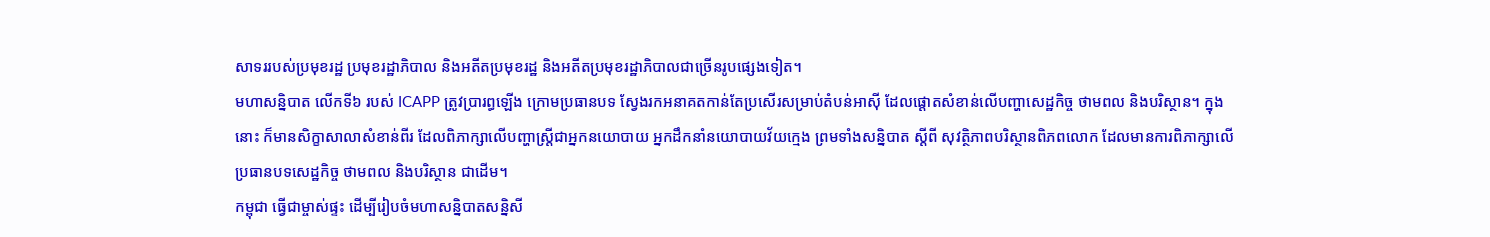សាទររបស់ប្រមុខរដ្ឋ ប្រមុខរដ្ឋាភិបាល និងអតីតប្រមុខរដ្ឋ និងអតីតប្រមុខរដ្ឋាភិបាលជាច្រើនរូបផ្សេងទៀត។
មហាសន្និបាត លើកទី៦ របស់ ICAPP ត្រូវប្រារព្ធឡើង ក្រោមប្រធានបទ ស្វែងរកអនាគតកាន់តែប្រសើរសម្រាប់តំបន់អាស៊ី ដែលផ្តោតសំខាន់លើបញ្ហាសេដ្ឋកិច្ច ថាមពល និងបរិស្ថាន។ ក្នុងនោះ ក៏មានសិក្ខាសាលាសំខាន់ពីរ ដែលពិភាក្សាលើបញ្ហាស្ត្រីជាអ្នកនយោបាយ អ្នកដឹកនាំនយោបាយវ័យក្មេង ព្រមទាំងសន្និបាត ស្តីពី សុវត្ថិភាពបរិស្ថានពិភពលោក ដែលមានការពិភាក្សាលើប្រធានបទសេដ្ឋកិច្ច ថាមពល និងបរិស្ថាន ជាដើម។
កម្ពុជា ធ្វើជាម្ចាស់ផ្ទះ ដើម្បីរៀបចំមហាសន្និបាតសន្និសី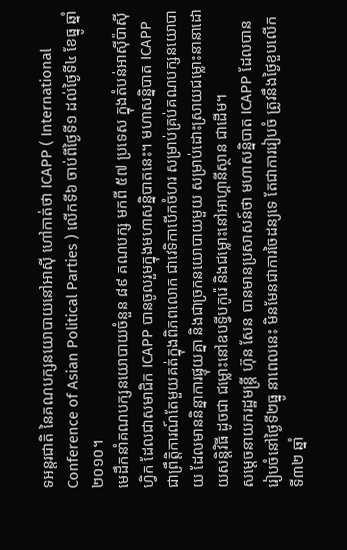ទអន្តរជាតិ នៃគណបក្សនយោបាយនៅអាស៊ី ហៅកាត់ថា ICAPP ( International Conference of Asian Political Parties ) លើកទី៦ ចាប់ពីថ្ងៃទី១ ដល់ថ្ងៃទី៤ ខែធ្នូ ឆ្នាំ២០១០។
មេដឹកនាំគណបក្សនយោបាយចំនួន ៨៩ គណបក្ស មកពី ៥៧ ប្រទេស ក្នុងតំបន់អាស៊ីប៉ាស៊ីហ្វិក ដែលជាសមាជិក ICAPP បានចូលរួមក្នុងមហាសន្និបាតនេះ។ មហាសន្និបាត ICAPP ជាព្រឹត្តិការណ៍តែមួយគត់ក្នុងពិភពលោក ជាវេទិកាបើកចំហរ សម្រាប់គ្រប់គណបក្សនយោបាយ ដែលមាននិន្នាការផ្ទុយគ្នា និងជាច្រកនយោបាយមួយ សម្រាប់ដោះស្រាយជម្លោះនានាដោយសន្តិវិធី ដូចជា ជម្លោះនៅឧបទ្វីបកូរ៉េ និងជម្លោះនៅអាហ្គានីស្ថាន ជាដើម។
សម្តេចនាយករដ្ឋមន្ត្រី ហ៊ុន សែន បានមានប្រសាសន៍ថា មហាសន្និបាត ICAPP ដែលបានរៀបចំនៅថ្ងៃទី២ធ្នូ នាពេលនេះ មិនមែនជាការចៃដន្យទេ តែជាការរៀបចំ ត្រូវនឹងថ្ងៃខួបលើកទី៣២ ឆ្នាំ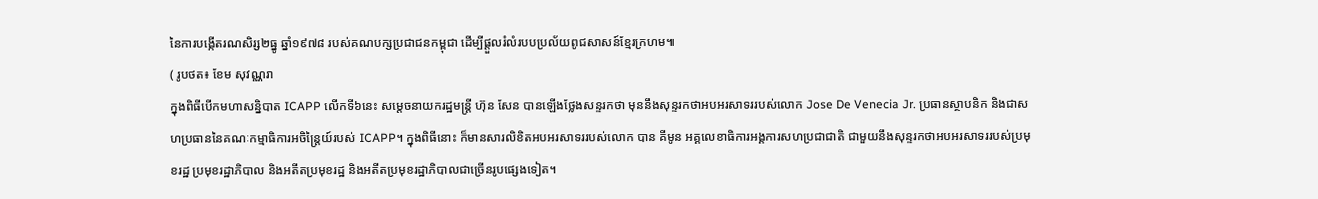នៃការបង្កើតរណសិរ្ស២ធ្នូ ឆ្នាំ១៩៧៨ របស់គណបក្សប្រជាជនកម្ពុជា ដើម្បីផ្តួលរំលំរបបប្រល័យពូជសាសន៍ខ្មែរក្រហម៕
( រូបថត៖ ខែម សុវណ្ណរា
ក្នុងពិធីបើកមហាសន្និបាត ICAPP លើកទី៦នេះ សម្តេចនាយករដ្ឋមន្ត្រី ហ៊ុន សែន បានឡើងថ្លែងសន្ទរកថា មុននឹងសុន្ទរកថាអបអរសាទររបស់លោក Jose De Venecia Jr. ប្រធានស្ថាបនិក និងជាសហប្រធាននៃគណៈកម្មាធិការអចិន្ត្រៃយ៍របស់ ICAPP។ ក្នុងពិធីនោះ ក៏មានសារលិខិតអបអរសាទររបស់លោក បាន គីមូន អគ្គលេខាធិការអង្គការសហប្រជាជាតិ ជាមួយនឹងសុន្ទរកថាអបអរសាទររបស់ប្រមុខរដ្ឋ ប្រមុខរដ្ឋាភិបាល និងអតីតប្រមុខរដ្ឋ និងអតីតប្រមុខរដ្ឋាភិបាលជាច្រើនរូបផ្សេងទៀត។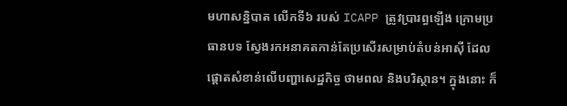មហាសន្និបាត លើកទី៦ របស់ ICAPP ត្រូវប្រារព្ធឡើង ក្រោមប្រធានបទ ស្វែងរកអនាគតកាន់តែប្រសើរសម្រាប់តំបន់អាស៊ី ដែលផ្តោតសំខាន់លើបញ្ហាសេដ្ឋកិច្ច ថាមពល និងបរិស្ថាន។ ក្នុងនោះ ក៏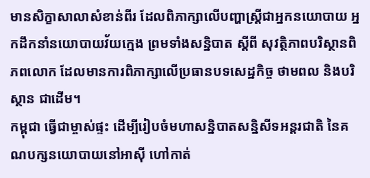មានសិក្ខាសាលាសំខាន់ពីរ ដែលពិភាក្សាលើបញ្ហាស្ត្រីជាអ្នកនយោបាយ អ្នកដឹកនាំនយោបាយវ័យក្មេង ព្រមទាំងសន្និបាត ស្តីពី សុវត្ថិភាពបរិស្ថានពិភពលោក ដែលមានការពិភាក្សាលើប្រធានបទសេដ្ឋកិច្ច ថាមពល និងបរិស្ថាន ជាដើម។
កម្ពុជា ធ្វើជាម្ចាស់ផ្ទះ ដើម្បីរៀបចំមហាសន្និបាតសន្និសីទអន្តរជាតិ នៃគណបក្សនយោបាយនៅអាស៊ី ហៅកាត់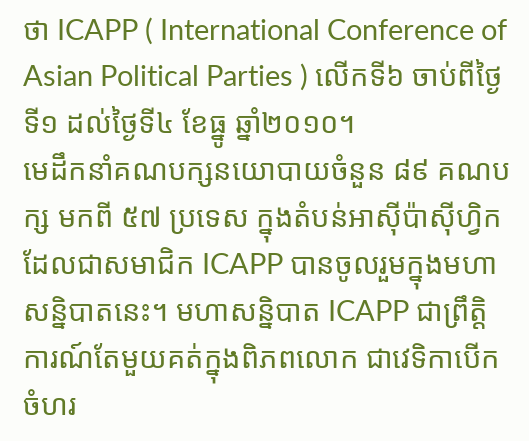ថា ICAPP ( International Conference of Asian Political Parties ) លើកទី៦ ចាប់ពីថ្ងៃទី១ ដល់ថ្ងៃទី៤ ខែធ្នូ ឆ្នាំ២០១០។
មេដឹកនាំគណបក្សនយោបាយចំនួន ៨៩ គណបក្ស មកពី ៥៧ ប្រទេស ក្នុងតំបន់អាស៊ីប៉ាស៊ីហ្វិក ដែលជាសមាជិក ICAPP បានចូលរួមក្នុងមហាសន្និបាតនេះ។ មហាសន្និបាត ICAPP ជាព្រឹត្តិការណ៍តែមួយគត់ក្នុងពិភពលោក ជាវេទិកាបើកចំហរ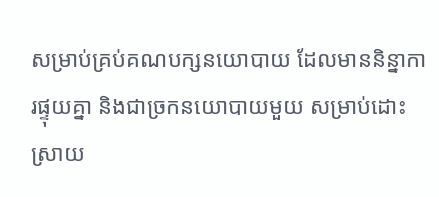សម្រាប់គ្រប់គណបក្សនយោបាយ ដែលមាននិន្នាការផ្ទុយគ្នា និងជាច្រកនយោបាយមួយ សម្រាប់ដោះស្រាយ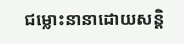ជម្លោះនានាដោយសន្តិ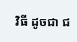វិធី ដូចជា ជ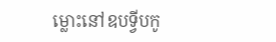ម្លោះនៅឧបទ្វីបកូ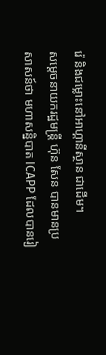រ៉េ និងជម្លោះនៅអាហ្គានីស្ថាន ជាដើម។
សម្តេចនាយករដ្ឋមន្ត្រី ហ៊ុន សែន បានមានប្រសាសន៍ថា មហាសន្និបាត ICAPP ដែលបានរៀ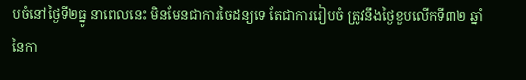បចំនៅថ្ងៃទី២ធ្នូ នាពេលនេះ មិនមែនជាការចៃដន្យទេ តែជាការរៀបចំ ត្រូវនឹងថ្ងៃខួបលើកទី៣២ ឆ្នាំ នៃកា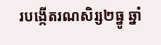របង្កើតរណសិរ្ស២ធ្នូ ឆ្នាំ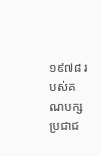១៩៧៨ របស់គណបក្សប្រជាជ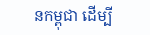នកម្ពុជា ដើម្បី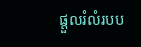ផ្តួលរំលំរបប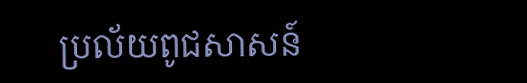ប្រល័យពូជសាសន៍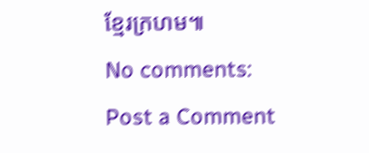ខ្មែរក្រហម៕
No comments:
Post a Comment